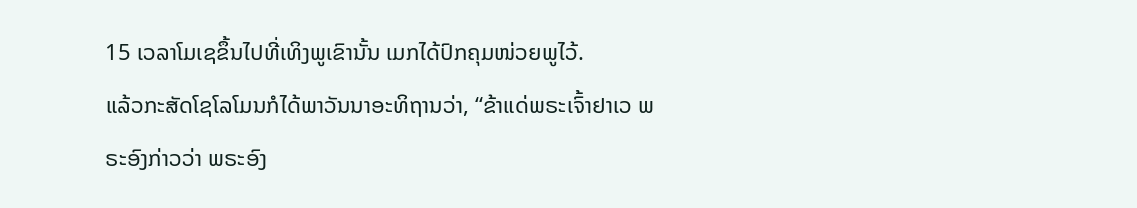15 ເວລາໂມເຊຂຶ້ນໄປທີ່ເທິງພູເຂົານັ້ນ ເມກໄດ້ປົກຄຸມໜ່ວຍພູໄວ້.
ແລ້ວກະສັດໂຊໂລໂມນກໍໄດ້ພາວັນນາອະທິຖານວ່າ, “ຂ້າແດ່ພຣະເຈົ້າຢາເວ ພຣະອົງກ່າວວ່າ ພຣະອົງ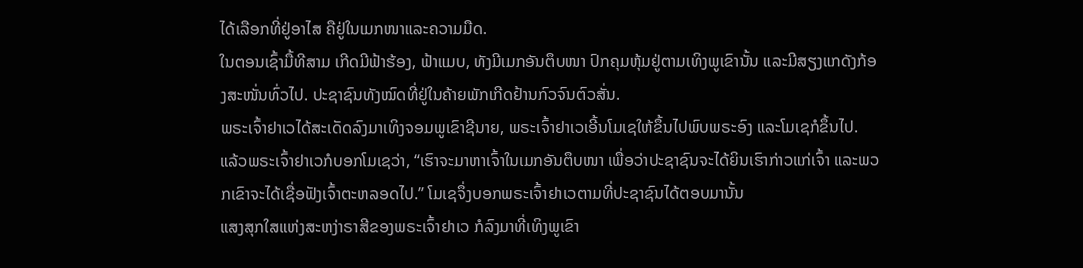ໄດ້ເລືອກທີ່ຢູ່ອາໄສ ຄືຢູ່ໃນເມກໜາແລະຄວາມມືດ.
ໃນຕອນເຊົ້າມື້ທີສາມ ເກີດມີຟ້າຮ້ອງ, ຟ້າແມບ, ທັງມີເມກອັນຕຶບໜາ ປົກຄຸມຫຸ້ມຢູ່ຕາມເທິງພູເຂົານັ້ນ ແລະມີສຽງແກດັງກ້ອງສະໜັ່ນທົ່ວໄປ. ປະຊາຊົນທັງໝົດທີ່ຢູ່ໃນຄ້າຍພັກເກີດຢ້ານກົວຈົນຕົວສັ່ນ.
ພຣະເຈົ້າຢາເວໄດ້ສະເດັດລົງມາເທິງຈອມພູເຂົາຊີນາຍ, ພຣະເຈົ້າຢາເວເອີ້ນໂມເຊໃຫ້ຂຶ້ນໄປພົບພຣະອົງ ແລະໂມເຊກໍຂຶ້ນໄປ.
ແລ້ວພຣະເຈົ້າຢາເວກໍບອກໂມເຊວ່າ, “ເຮົາຈະມາຫາເຈົ້າໃນເມກອັນຕຶບໜາ ເພື່ອວ່າປະຊາຊົນຈະໄດ້ຍິນເຮົາກ່າວແກ່ເຈົ້າ ແລະພວກເຂົາຈະໄດ້ເຊື່ອຟັງເຈົ້າຕະຫລອດໄປ.” ໂມເຊຈຶ່ງບອກພຣະເຈົ້າຢາເວຕາມທີ່ປະຊາຊົນໄດ້ຕອບມານັ້ນ
ແສງສຸກໃສແຫ່ງສະຫງ່າຣາສີຂອງພຣະເຈົ້າຢາເວ ກໍລົງມາທີ່ເທິງພູເຂົາ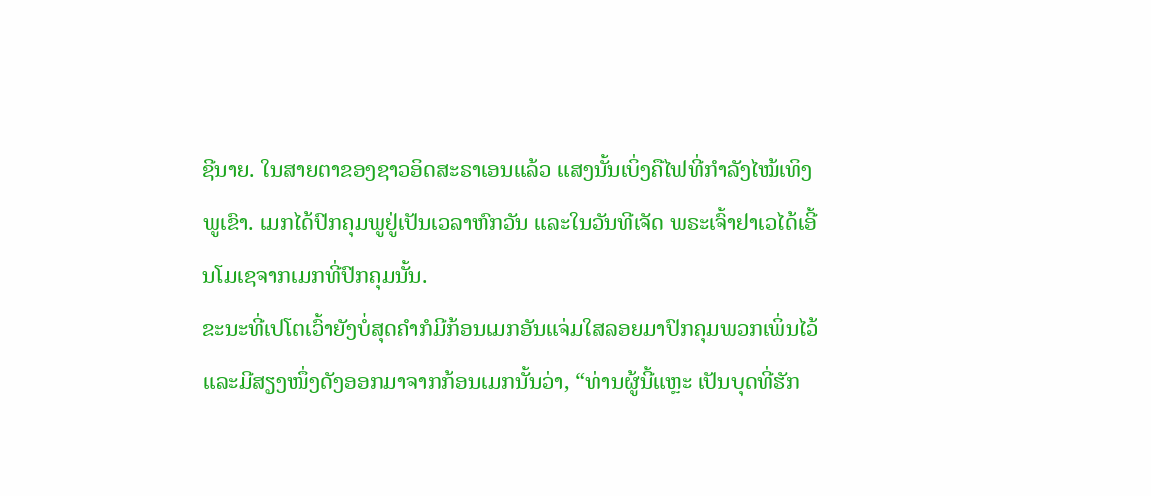ຊີນາຍ. ໃນສາຍຕາຂອງຊາວອິດສະຣາເອນແລ້ວ ແສງນັ້ນເບິ່ງຄືໄຟທີ່ກຳລັງໄໝ້ເທິງພູເຂົາ. ເມກໄດ້ປົກຄຸມພູຢູ່ເປັນເວລາຫົກວັນ ແລະໃນວັນທີເຈັດ ພຣະເຈົ້າຢາເວໄດ້ເອີ້ນໂມເຊຈາກເມກທີ່ປົກຄຸມນັ້ນ.
ຂະນະທີ່ເປໂຕເວົ້າຍັງບໍ່ສຸດຄຳກໍມີກ້ອນເມກອັນແຈ່ມໃສລອຍມາປົກຄຸມພວກເພິ່ນໄວ້ ແລະມີສຽງໜຶ່ງດັງອອກມາຈາກກ້ອນເມກນັ້ນວ່າ, “ທ່ານຜູ້ນີ້ແຫຼະ ເປັນບຸດທີ່ຮັກ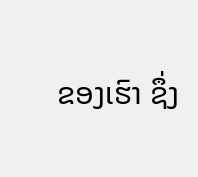ຂອງເຮົາ ຊຶ່ງ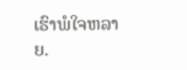ເຮົາພໍໃຈຫລາຍ.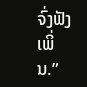ຈົ່ງຟັງເພິ່ນ.”